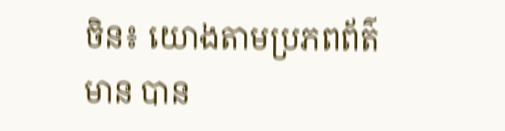ចិន៖ យោងតាមប្រភពព័ត៌មាន បាន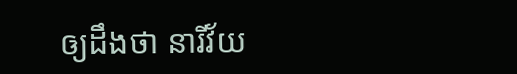ឲ្យដឹងថា នារីវ័យ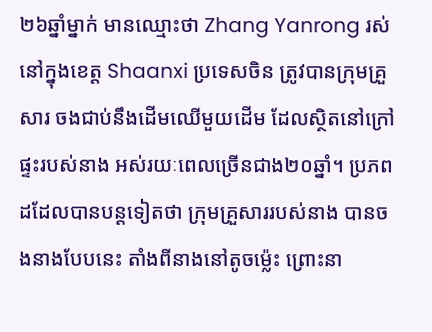២៦ឆ្នាំម្នាក់ មានឈ្មោះថា Zhang Yanrong រស់នៅក្នុងខេត្ត Shaanxi ប្រទេសចិន ត្រូវបានក្រុមគ្រួសារ ចងជាប់នឹងដើមឈើមួយដើម ដែលស្ថិតនៅក្រៅផ្ទះរបស់នាង អស់រយៈពេលច្រើនជាង២០ឆ្នាំ។ ប្រភពដដែលបានបន្តទៀតថា ក្រុមគ្រួសាររបស់នាង បានចងនាងបែបនេះ តាំងពីនាងនៅតូចម្ល៉េះ ព្រោះនា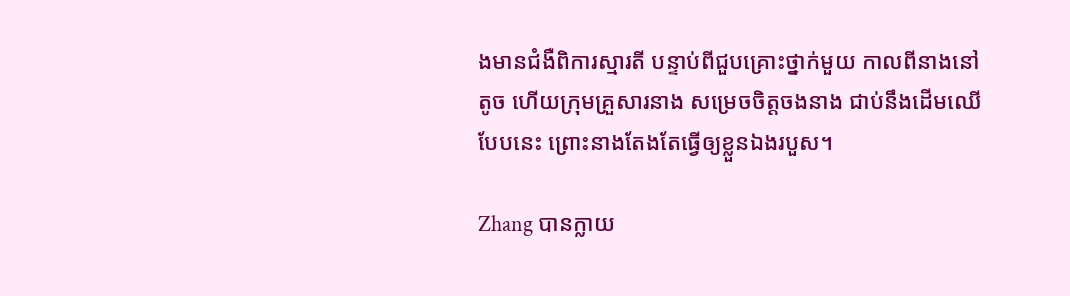ងមានជំងឺពិការស្មារតី បន្ទាប់ពីជួបគ្រោះថ្នាក់មួយ កាលពីនាងនៅតូច ហើយក្រុមគ្រួសារនាង សម្រេចចិត្តចងនាង ជាប់នឹងដើមឈើបែបនេះ ព្រោះនាងតែងតែធ្វើឲ្យខ្លួនឯងរបួស។

Zhang បានក្លាយ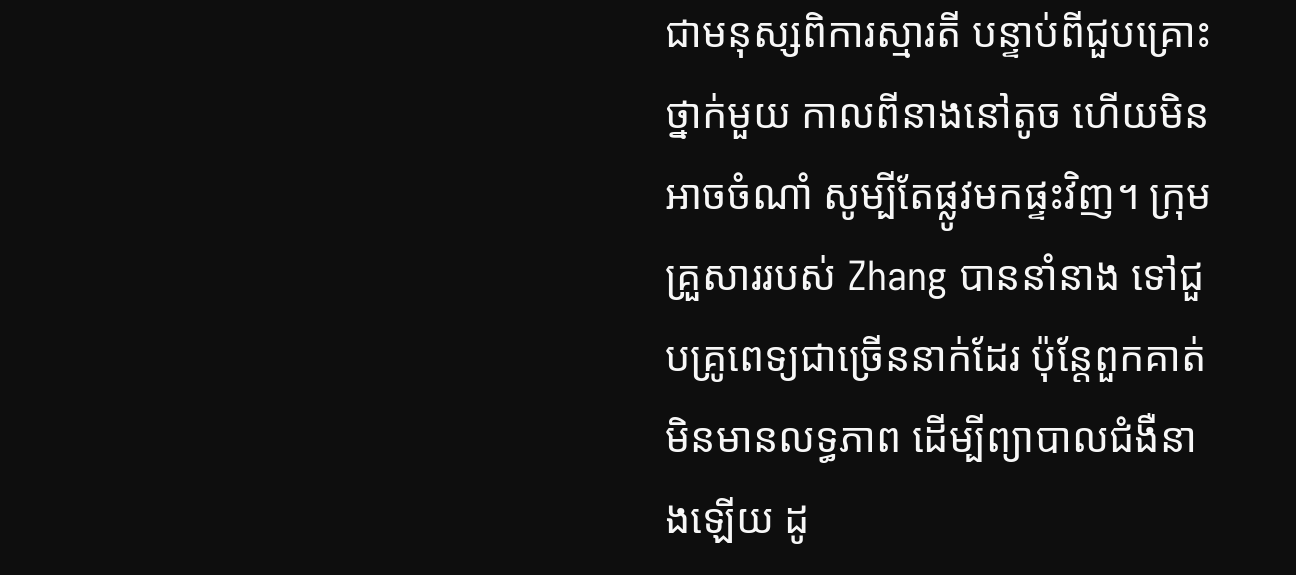ជាមនុស្សពិការស្មារតី បន្ទាប់ពីជួបគ្រោះថ្នាក់មួយ កាលពីនាងនៅតូច ហើយមិនអាចចំណាំ សូម្បីតែផ្លូវមកផ្ទះវិញ។ ក្រុមគ្រួសាររបស់ Zhang បាននាំនាង ទៅជួបគ្រូពេទ្យជាច្រើននាក់ដែរ ប៉ុន្តែពួកគាត់មិនមានលទ្ធភាព ដើម្បីព្យាបាលជំងឺនាងឡើយ ដូ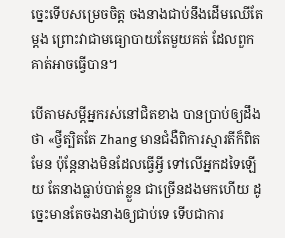ច្នេះទើបសម្រេចចិត្ត ចងនាងជាប់នឹងដើមឈើតែម្តង ព្រោះវាជាមធ្យោបាយតែមួយគត់ ដែលពួកគាត់អាចធ្វើបាន។

បើតាមសម្តីអ្នករស់នៅជិតខាង បានប្រាប់ឲ្យដឹងថា «ថ្វីត្បិតតែ Zhang មានជំងឺពិការស្មារតីក៏ពិតមែន ប៉ុន្តែនាងមិនដែលធ្វើអ្វី ទៅលើអ្នកដទៃឡើយ តែនាងធ្លាប់បាត់ខ្លួន ជាច្រើនដងមកហើយ ដូច្នេះមានតែចងនាងឲ្យជាប់ទេ ទើបជាការ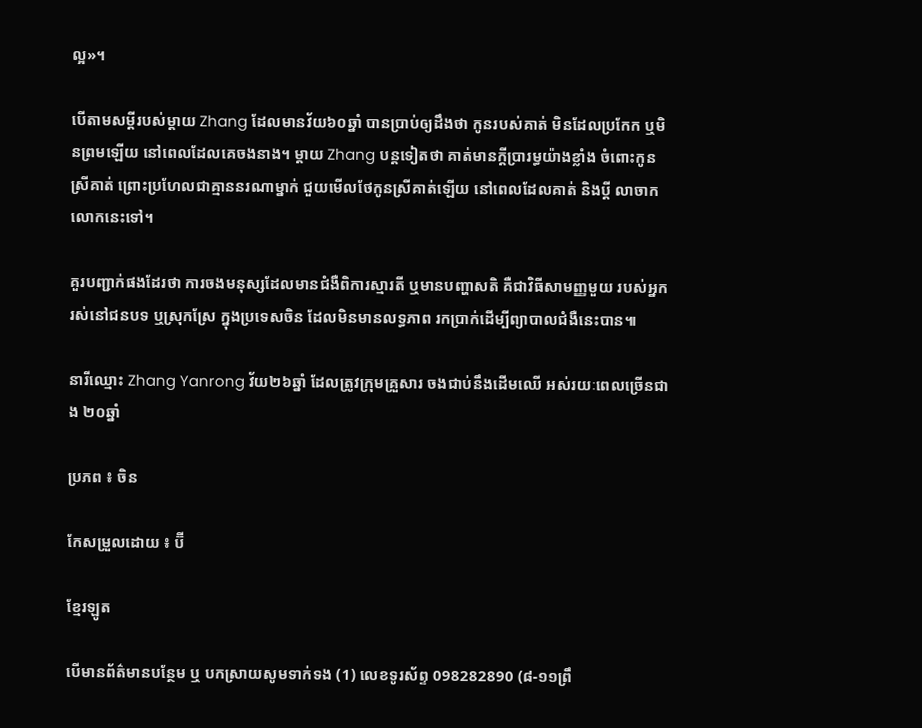ល្អ»។

បើតាមសម្តីរបស់ម្តាយ Zhang ដែលមានវ័យ៦០ឆ្នាំ បានប្រាប់ឲ្យដឹងថា កូនរបស់គាត់ មិនដែលប្រកែក ឬមិនព្រមឡើយ នៅពេលដែលគេចងនាង។ ម្តាយ Zhang បន្តទៀតថា គាត់មានក្តីប្រារម្ធយ៉ាងខ្លាំង ចំពោះកូនស្រីគាត់ ព្រោះប្រហែលជាគ្មាននរណាម្នាក់ ជួយមើលថែកូនស្រីគាត់ឡើយ នៅពេលដែលគាត់ និងប្តី លាចាកលោកនេះទៅ។

គួរបញ្ជាក់ផងដែរថា ការចងមនុស្សដែលមានជំងឺពិការស្មារតី ឬមានបញ្ហាសតិ គឺជាវិធីសាមញ្ញមួយ របស់អ្នករស់នៅជនបទ ឬស្រុកស្រែ ក្នុងប្រទេសចិន ដែលមិនមានលទ្ធភាព រកប្រាក់ដើម្បីព្យាបាលជំងឺនេះបាន៕

នារីឈ្មោះ Zhang Yanrong វ័យ២៦ឆ្នាំ ដែលត្រូវក្រុមគ្រួសារ ចងជាប់នឹងដើមឈើ អស់រយៈពេលច្រើនជាង ២០ឆ្នាំ

ប្រភព ៖ ចិន

កែសម្រួលដោយ ៖ ប៊ី

ខ្មែរឡូត

បើមានព័ត៌មានបន្ថែម ឬ បកស្រាយសូមទាក់ទង (1) លេខទូរស័ព្ទ 098282890 (៨-១១ព្រឹ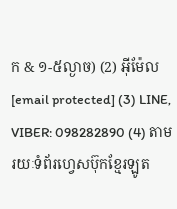ក & ១-៥ល្ងាច) (2) អ៊ីម៉ែល [email protected] (3) LINE, VIBER: 098282890 (4) តាមរយៈទំព័រហ្វេសប៊ុកខ្មែរឡូត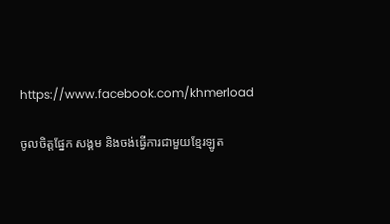https://www.facebook.com/khmerload

ចូលចិត្តផ្នែក សង្គម និងចង់ធ្វើការជាមួយខ្មែរឡូត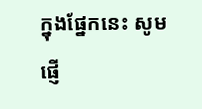ក្នុងផ្នែកនេះ សូមផ្ញើ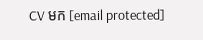CV មក [email protected]